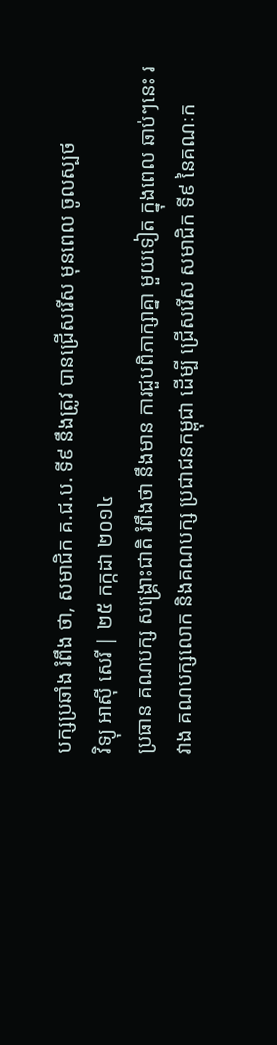បក្សប្រឆាំង រំពឹង ថា, សមាជិក គ.ជ.ប. ទី៩ នឹងត្រូវ បានជ្រើសរើស មុនពេល ចូលស្បថ
វិទ្យុ អាស៊ី សេរី | ២៥ កក្កដា ២០១៤
ប្រធាន គណបក្ស សង្គ្រោះជាតិ រំពឹងថា នឹងមាន ការជួបពិភាក្សាគ្នា មួយទៀត ក្នុងពេល ឆាប់ៗនេះ រវាង គណបក្សលោក និងគណបក្ស ប្រជាជនកម្ពុជា ដើម្បី ជ្រើសរើស សមាជិក ទី៩ នៃគណៈក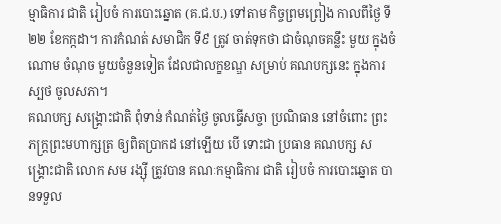ម្មាធិការ ជាតិ រៀបចំ ការបោះឆ្នោត (គ.ជ.ប.) ទៅតាម កិច្ចព្រមព្រៀង កាលពីថ្ងៃ ទី២២ ខែកក្កដា។ ការកំណត់ សមាជិក ទី៩ ត្រូវ ចាត់ទុកថា ជាចំណុចគន្លឹះ មួយ ក្នុងចំណោម ចំណុច មួយចំនួនទៀត ដែលជាលក្ខខណ្ឌ សម្រាប់ គណបក្សនេះ ក្នុងការស្បថ ចូលសភា។
គណបក្ស សង្គ្រោះជាតិ ពុំទាន់ កំណត់ថ្ងៃ ចូលធ្វើសច្ចា ប្រណិធាន នៅចំពោះ ព្រះភក្ត្រព្រះមហាក្សត្រ ឲ្យពិតប្រាកដ នៅឡើយ បើ ទោះជា ប្រធាន គណបក្ស សង្គ្រោះជាតិ លោក សម រង្ស៊ី ត្រូវបាន គណៈកម្មាធិការ ជាតិ រៀបចំ ការបោះឆ្នោត បានទទួល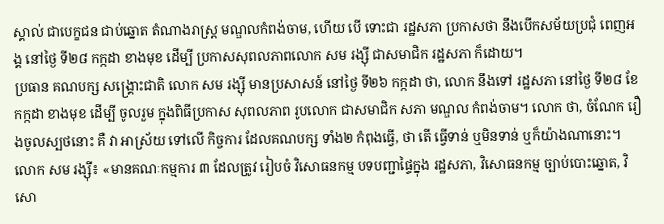ស្គាល់ ជាបេក្ខជន ជាប់ឆ្នោត តំណាងរាស្ត្រ មណ្ឌលកំពង់ចាម, ហើយ បើ ទោះជា រដ្ឋសភា ប្រកាសថា នឹងបើកសម័យប្រជុំ ពេញអង្គ នៅថ្ងៃ ទី២៨ កក្កដា ខាងមុខ ដើម្បី ប្រកាសសុពលភាពលោក សម រង្ស៊ី ជាសមាជិក រដ្ឋសភា ក៏ដោយ។
ប្រធាន គណបក្ស សង្គ្រោះជាតិ លោក សម រង្ស៊ី មានប្រសាសន៍ នៅថ្ងៃ ទី២៦ កក្កដា ថា, លោក នឹងទៅ រដ្ឋសភា នៅថ្ងៃ ទី២៨ ខែកក្កដា ខាងមុខ ដើម្បី ចូលរួម ក្នុងពិធីប្រកាស សុពលភាព រូបលោក ជាសមាជិក សភា មណ្ឌល កំពង់ចាម។ លោក ថា, ចំណែក រឿងចូលស្បថនោះ គឺ វា អាស្រ័យ ទៅលើ កិច្ចការ ដែលគណបក្ស ទាំង២ កំពុងធ្វើ, ថា តើ ធ្វើទាន់ ឬមិនទាន់ ឬក៏យ៉ាងណានោះ។
លោក សម រង្ស៊ី៖ «មានគណៈកម្មការ ៣ ដែលត្រូវ រៀបចំ វិសោធនកម្ម បទបញ្ជាផ្ទៃក្នុង រដ្ឋសភា, វិសោធនកម្ម ច្បាប់បោះឆ្នោត, វិសោ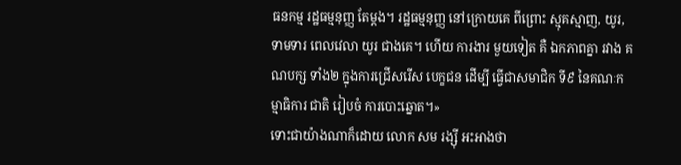ធនកម្ម រដ្ឋធម្មនុញ្ញ តែម្ដង។ រដ្ឋធម្មនុញ្ញ នៅក្រោយគេ ពីព្រោះ ស្មុគស្មាញ, យូរ, ទាមទារ ពេលវេលា យូរ ជាងគេ។ ហើយ ការងារ មួយទៀត គឺ ឯកភាពគ្នា រវាង គណបក្ស ទាំង២ ក្នុងការជ្រើសរើស បេក្ខជន ដើម្បី ធ្វើជាសមាជិក ទី៩ នៃគណៈកម្មាធិការ ជាតិ រៀបចំ ការបោះឆ្នោត។»
ទោះជាយ៉ាងណាក៏ដោយ លោក សម រង្ស៊ី អះអាងថា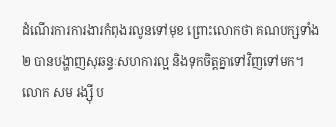ដំណើរការការងារកំពុងរលូនទៅមុខ ព្រោះលោកថា គណបក្សទាំង២ បានបង្ហាញសុឆន្ទៈសហការល្អ និងទុកចិត្តគ្នាទៅវិញទៅមក។ លោក សម រង្ស៊ី ប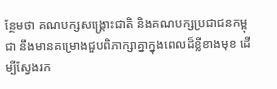ន្ថែមថា គណបក្សសង្គ្រោះជាតិ និងគណបក្សប្រជាជនកម្ពុជា នឹងមានគម្រោងជួបពិភាក្សាគ្នាក្នុងពេលដ៏ខ្លីខាងមុខ ដើម្បីស្វែងរក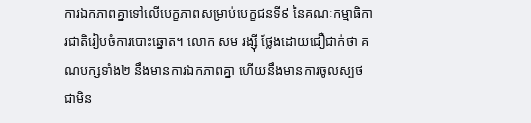ការឯកភាពគ្នាទៅលើបេក្ខភាពសម្រាប់បេក្ខជនទី៩ នៃគណៈកម្មាធិការជាតិរៀបចំការបោះឆ្នោត។ លោក សម រង្ស៊ី ថ្លែងដោយជឿជាក់ថា គណបក្សទាំង២ នឹងមានការឯកភាពគ្នា ហើយនឹងមានការចូលស្បថជាមិន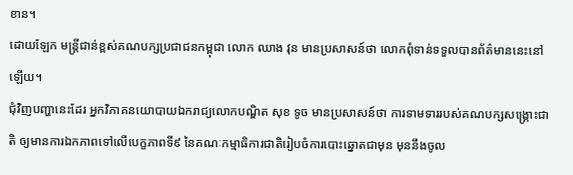ខាន។
ដោយឡែក មន្ត្រីជាន់ខ្ពស់គណបក្សប្រជាជនកម្ពុជា លោក ឈាង វុន មានប្រសាសន៍ថា លោកពុំទាន់ទទួលបានព័ត៌មាននេះនៅឡើយ។
ជុំវិញបញ្ហានេះដែរ អ្នកវិភាគនយោបាយឯករាជ្យលោកបណ្ឌិត សុខ ទូច មានប្រសាសន៍ថា ការទាមទាររបស់គណបក្សសង្គ្រោះជាតិ ឲ្យមានការឯកភាពទៅលើបេក្ខភាពទី៩ នៃគណៈកម្មាធិការជាតិរៀបចំការបោះឆ្នោតជាមុន មុននឹងចូល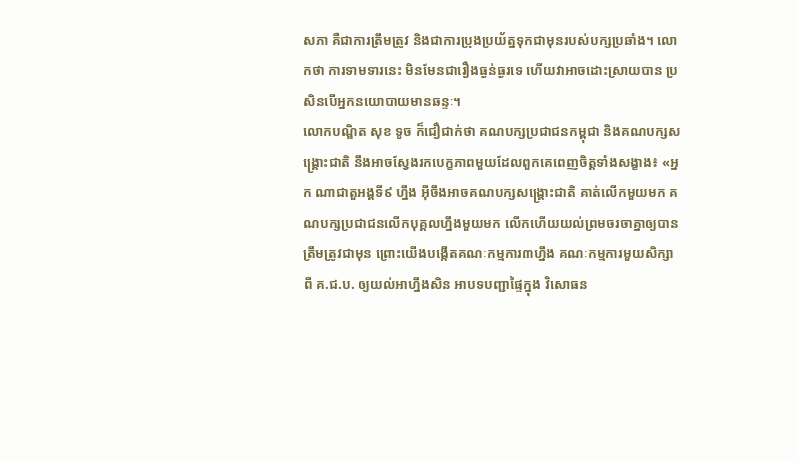សភា គឺជាការត្រឹមត្រូវ និងជាការប្រុងប្រយ័ត្នទុកជាមុនរបស់បក្សប្រឆាំង។ លោកថា ការទាមទារនេះ មិនមែនជារឿងធ្ងន់ធ្ងរទេ ហើយវាអាចដោះស្រាយបាន ប្រសិនបើអ្នកនយោបាយមានឆន្ទៈ។
លោកបណ្ឌិត សុខ ទូច ក៏ជឿជាក់ថា គណបក្សប្រជាជនកម្ពុជា និងគណបក្សសង្គ្រោះជាតិ នឹងអាចស្វែងរកបេក្ខភាពមួយដែលពួកគេពេញចិត្តទាំងសង្ខាង៖ «អ្នក ណាជាតួអង្គទី៩ ហ្នឹង អ៊ីចឹងអាចគណបក្សសង្គ្រោះជាតិ គាត់លើកមួយមក គណបក្សប្រជាជនលើកបុគ្គលហ្នឹងមួយមក លើកហើយយល់ព្រមចរចាគ្នាឲ្យបានត្រឹមត្រូវជាមុន ព្រោះយើងបង្កើតគណៈកម្មការ៣ហ្នឹង គណៈកម្មការមួយសិក្សាពី គ.ជ.ប. ឲ្យយល់អាហ្នឹងសិន អាបទបញ្ជាផ្ទៃក្នុង វិសោធន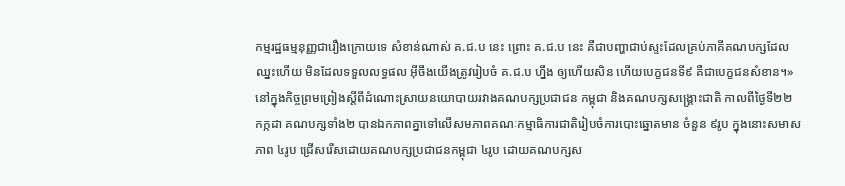កម្មរដ្ឋធម្មនុញ្ញជារឿងក្រោយទេ សំខាន់ណាស់ គ.ជ.ប នេះ ព្រោះ គ.ជ.ប នេះ គឺជាបញ្ហាជាប់ស្ទះដែលគ្រប់ភាគីគណបក្សដែលឈ្នះហើយ មិនដែលទទួលលទ្ធផល អ៊ីចឹងយើងត្រូវរៀបចំ គ.ជ.ប ហ្នឹង ឲ្យហើយសិន ហើយបេក្ខជនទី៩ គឺជាបេក្ខជនសំខាន។»
នៅក្នុងកិច្ចព្រមព្រៀងស្ដីពីដំណោះស្រាយនយោបាយរវាងគណបក្សប្រជាជន កម្ពុជា និងគណបក្សសង្គ្រោះជាតិ កាលពីថ្ងៃទី២២ កក្កដា គណបក្សទាំង២ បានឯកភាពគ្នាទៅលើសមភាពគណៈកម្មាធិការជាតិរៀបចំការបោះឆ្នោតមាន ចំនួន ៩រូប ក្នុងនោះសមាសភាព ៤រូប ជ្រើសរើសដោយគណបក្សប្រជាជនកម្ពុជា ៤រូប ដោយគណបក្សស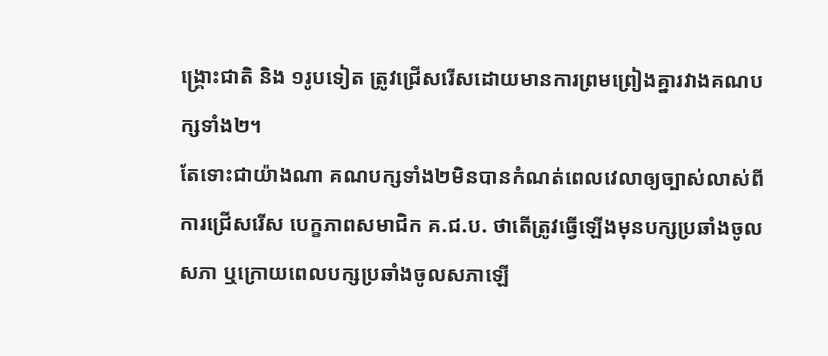ង្គ្រោះជាតិ និង ១រូបទៀត ត្រូវជ្រើសរើសដោយមានការព្រមព្រៀងគ្នារវាងគណបក្សទាំង២។
តែទោះជាយ៉ាងណា គណបក្សទាំង២មិនបានកំណត់ពេលវេលាឲ្យច្បាស់លាស់ពីការជ្រើសរើស បេក្ខភាពសមាជិក គ.ជ.ប. ថាតើត្រូវធ្វើឡើងមុនបក្សប្រឆាំងចូលសភា ឬក្រោយពេលបក្សប្រឆាំងចូលសភាឡើ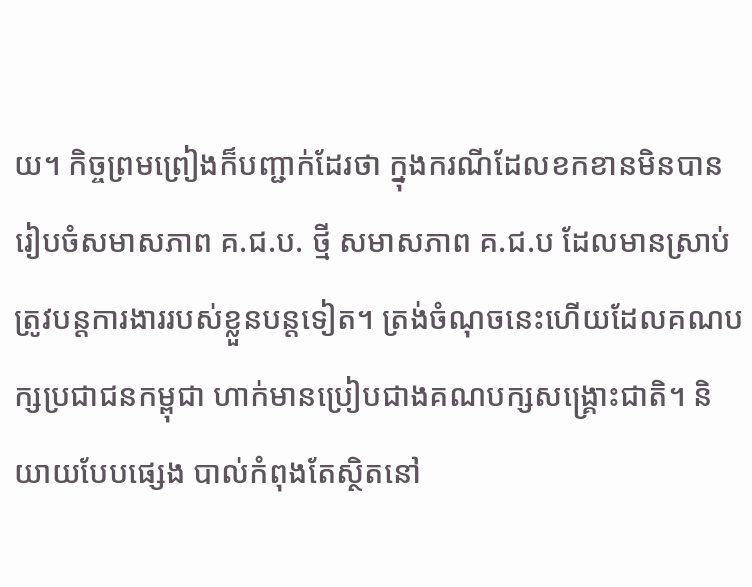យ។ កិច្ចព្រមព្រៀងក៏បញ្ជាក់ដែរថា ក្នុងករណីដែលខកខានមិនបានរៀបចំសមាសភាព គ.ជ.ប. ថ្មី សមាសភាព គ.ជ.ប ដែលមានស្រាប់ត្រូវបន្តការងាររបស់ខ្លួនបន្តទៀត។ ត្រង់ចំណុចនេះហើយដែលគណបក្សប្រជាជនកម្ពុជា ហាក់មានប្រៀបជាងគណបក្សសង្គ្រោះជាតិ។ និយាយបែបផ្សេង បាល់កំពុងតែស្ថិតនៅ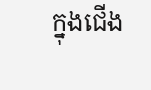ក្នុងជើង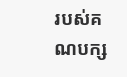របស់គណបក្ស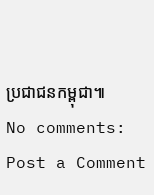ប្រជាជនកម្ពុជា៕
No comments:
Post a Comment